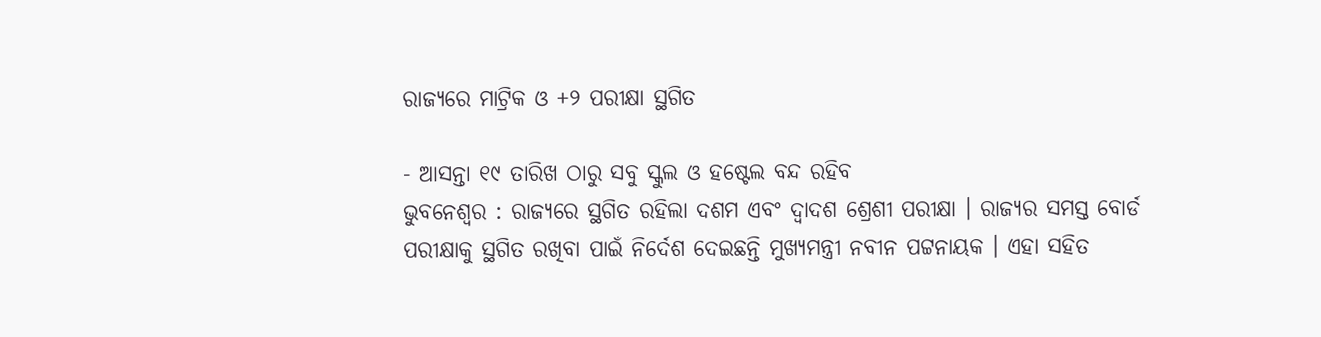ରାଜ୍ୟରେ ମାଟ୍ରିକ ଓ +୨ ପରୀକ୍ଷା ସ୍ଥଗିତ

- ଆସନ୍ତା ୧୯ ତାରିଖ ଠାରୁ ସବୁ ସ୍କୁଲ ଓ ହଷ୍ଟେଲ ବନ୍ଦ ରହିବ
ଭୁବନେଶ୍ୱର : ରାଜ୍ୟରେ ସ୍ଥଗିତ ରହିଲା ଦଶମ ଏବଂ ଦ୍ବାଦଶ ଶ୍ରେଶୀ ପରୀକ୍ଷା । ରାଜ୍ୟର ସମସ୍ତ ବୋର୍ଡ ପରୀକ୍ଷାକୁ ସ୍ଥଗିତ ରଖିବା ପାଇଁ ନିର୍ଦେଶ ଦେଇଛନ୍ତି ମୁଖ୍ୟମନ୍ତ୍ରୀ ନବୀନ ପଟ୍ଟନାୟକ । ଏହା ସହିତ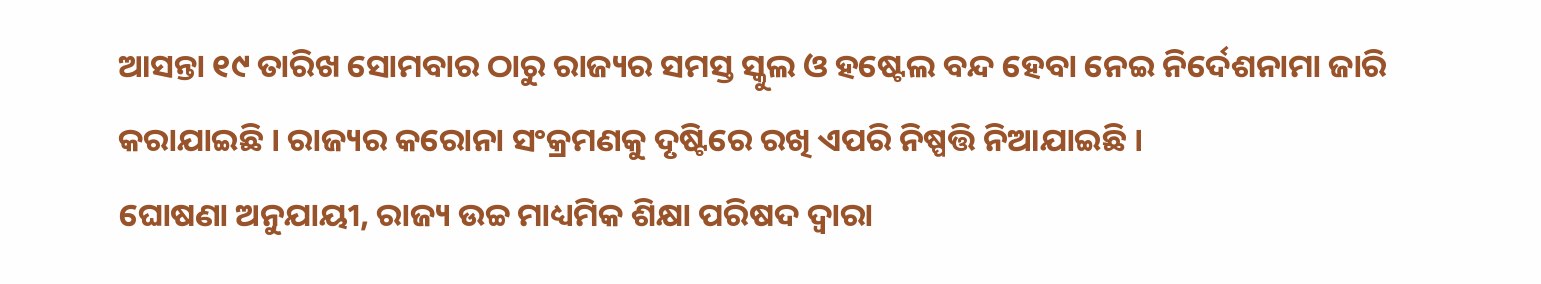ଆସନ୍ତା ୧୯ ତାରିଖ ସୋମବାର ଠାରୁ ରାଜ୍ୟର ସମସ୍ତ ସ୍କୁଲ ଓ ହଷ୍ଟେଲ ବନ୍ଦ ହେବା ନେଇ ନିର୍ଦେଶନାମା ଜାରି କରାଯାଇଛି । ରାଜ୍ୟର କରୋନା ସଂକ୍ରମଣକୁ ଦୃଷ୍ଟିରେ ରଖି ଏପରି ନିଷ୍ପତ୍ତି ନିଆଯାଇଛି ।
ଘୋଷଣା ଅନୁଯାୟୀ, ରାଜ୍ୟ ଉଚ୍ଚ ମାଧ୍ୟମିକ ଶିକ୍ଷା ପରିଷଦ ଦ୍ବାରା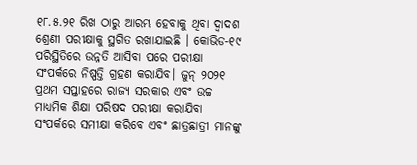୧୮.୫.୨୧ ରିଖ ଠାରୁ ଆରମ୍ଭ ହେବାକୁ ଥିବା ଦ୍ବାଦଶ ଶ୍ରେଣୀ ପରୀକ୍ଷାକୁ ସ୍ଥଗିତ ରଖାଯାଇଛି । କୋଭିଡ-୧୯ ପରିସ୍ଥିତିରେ ଉନ୍ନତି ଆସିବା ପରେ ପରୀକ୍ଷା ସଂପର୍କରେ ନିଷ୍ପତ୍ତି ଗ୍ରହଣ କରାଯିବ। ଜୁନ୍ ୨୦୨୧ ପ୍ରଥମ ସପ୍ତାହରେ ରାଜ୍ୟ ସରକାର ଏବଂ ଉଚ୍ଚ ମାଧ୍ୟମିକ ଶିକ୍ଷା ପରିଷଦ ପରୀକ୍ଷା କରାଯିବା ସଂପର୍କରେ ସମୀକ୍ଷା କରିବେ ଏବଂ ଛାତ୍ରଛାତ୍ରୀ ମାନଙ୍କୁ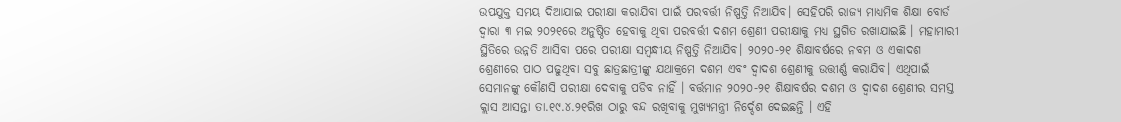ଉପଯୁକ୍ତ ସମୟ ଦିଆଯାଇ ପରୀକ୍ଷା କରାଯିବା ପାଇଁ ପରବର୍ତ୍ତୀ ନିଷ୍ପତ୍ତି ନିଆଯିବ। ସେହିପରି ରାଜ୍ୟ ମାଧ୍ୟମିକ ଶିକ୍ଷା ବୋର୍ଡ ଦ୍ୱାରା ୩ ମଇ ୨୦୨୧ରେ ଅନୁଷ୍ଠିତ ହେବାକୁ ଥିବା ପରବର୍ତ୍ତୀ ଦଶମ ଶ୍ରେଣୀ ପରୀକ୍ଷାକୁ ମଧ୍ୟ ସ୍ଥଗିତ ରଖାଯାଇଛି । ମହାମାରୀ ସ୍ଥିତିରେ ଉନ୍ନତି ଆସିବା ପରେ ପରୀକ୍ଷା ସମ୍ବନ୍ଧୀୟ ନିଷ୍ପତ୍ତି ନିଆଯିବ। ୨୦୨୦-୨୧ ଶିକ୍ଷାବର୍ଷରେ ନବମ ଓ ଏକାଦଶ ଶ୍ରେଣୀରେ ପାଠ ପଢୁଥିବା ସବୁ ଛାତ୍ରଛାତ୍ରୀଙ୍କୁ ଯଥାକ୍ରମେ ଦଶମ ଏବଂ ଦ୍ୱାଦଶ ଶ୍ରେଣୀକୁ ଉତ୍ତୀର୍ଣ୍ଣ କରାଯିବ। ଏଥିପାଇଁ ସେମାନଙ୍କୁ କୌଣସି ପରୀକ୍ଷା ଦେବାକୁ ପଡିବ ନାହିଁ । ବର୍ତ୍ତମାନ ୨୦୨୦-୨୧ ଶିକ୍ଷାବର୍ଷର ଦଶମ ଓ ଦ୍ୱାଦଶ ଶ୍ରେଣୀର ସମସ୍ତ କ୍ଲାସ ଆସନ୍ତା ତା.୧୯.୪.୨୧ରିଖ ଠାରୁ ବନ୍ଦ ରଖିବାକୁ ମୁଖ୍ୟମନ୍ତ୍ରୀ ନିର୍ଦ୍ଦେଶ ଦେଇଛନ୍ତି । ଏହି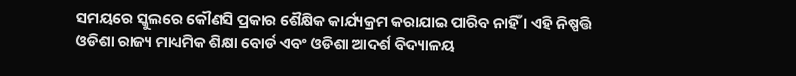ସମୟରେ ସ୍କୁଲରେ କୌଣସି ପ୍ରକାର ଶୈକ୍ଷିକ କାର୍ଯ୍ୟକ୍ରମ କରାଯାଇ ପାରିବ ନାହିଁ । ଏହି ନିଷ୍ପତ୍ତି ଓଡିଶା ରାଜ୍ୟ ମାଧ୍ୟମିକ ଶିକ୍ଷା ବୋର୍ଡ ଏବଂ ଓଡିଶା ଆଦର୍ଶ ବିଦ୍ୟାଳୟ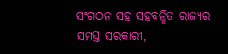ସଂଗଠନ ସହ ସହବନ୍ଧିତ ରାଜ୍ୟର ସମସ୍ତ ସରକାରୀ,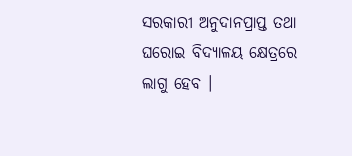ସରକାରୀ ଅନୁଦାନପ୍ରାପ୍ତ ତଥା ଘରୋଇ ବିଦ୍ୟାଳୟ କ୍ଷେତ୍ରରେ ଲାଗୁ ହେବ ।